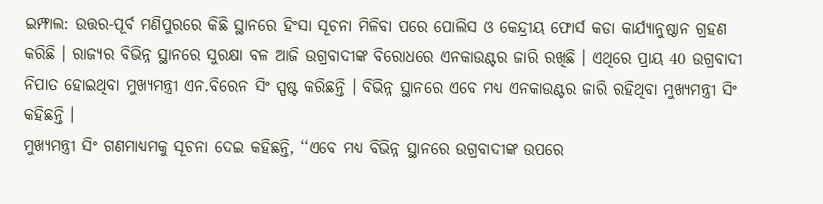ଇମ୍ଫାଲ: ଉତ୍ତର-ପୂର୍ବ ମଣିପୁରରେ କିଛି ସ୍ଥାନରେ ହିଂସା ସୂଚନା ମିଳିବା ପରେ ପୋଲିସ ଓ କେନ୍ଦ୍ରୀୟ ଫୋର୍ସ କଡା କାର୍ଯ୍ୟାନୁଷ୍ଠାନ ଗ୍ରହଣ କରିଛି । ରାଜ୍ୟର ବିଭିନ୍ନ ସ୍ଥାନରେ ସୁରକ୍ଷା ବଳ ଆଜି ଉଗ୍ରବାଦୀଙ୍କ ବିରୋଧରେ ଏନକାଉଣ୍ଟର ଜାରି ରଖିଛି । ଏଥିରେ ପ୍ରାୟ 40 ଉଗ୍ରବାଦୀ ନିପାତ ହୋଇଥିବା ମୁଖ୍ୟମନ୍ତ୍ରୀ ଏନ.ବିରେନ ସିଂ ସ୍ପଷ୍ଟ କରିଛନ୍ତି । ବିଭିନ୍ନ ସ୍ଥାନରେ ଏବେ ମଧ୍ୟ ଏନକାଉଣ୍ଟର ଜାରି ରହିଥିବା ମୁଖ୍ୟମନ୍ତ୍ରୀ ସିଂ କହିଛନ୍ତି ।
ମୁଖ୍ୟମନ୍ତ୍ରୀ ସିଂ ଗଣମାଧ୍ୟମକୁ ସୂଚନା ଦେଇ କହିଛନ୍ତି, ‘‘ଏବେ ମଧ୍ୟ ବିଭିନ୍ନ ସ୍ଥାନରେ ଉଗ୍ରବାଦୀଙ୍କ ଉପରେ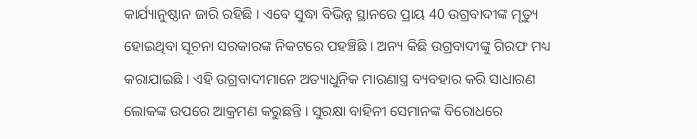କାର୍ଯ୍ୟାନୁଷ୍ଠାନ ଜାରି ରହିଛି । ଏବେ ସୁଦ୍ଧା ବିଭିନ୍ନ ସ୍ଥାନରେ ପ୍ରାୟ 40 ଉଗ୍ରବାଦୀଙ୍କ ମୃତ୍ୟୁ ହୋଇଥିବା ସୂଚନା ସରକାରଙ୍କ ନିକଟରେ ପହଞ୍ଚିଛି । ଅନ୍ୟ କିଛି ଉଗ୍ରବାଦୀଙ୍କୁ ଗିରଫ ମଧ୍ୟ କରାଯାଇଛି । ଏହି ଉଗ୍ରବାଦୀମାନେ ଅତ୍ୟାଧୁନିକ ମାରଣାସ୍ତ୍ର ବ୍ୟବହାର କରି ସାଧାରଣ ଲୋକଙ୍କ ଉପରେ ଆକ୍ରମଣ କରୁଛନ୍ତି । ସୁରକ୍ଷା ବାହିନୀ ସେମାନଙ୍କ ବିରୋଧରେ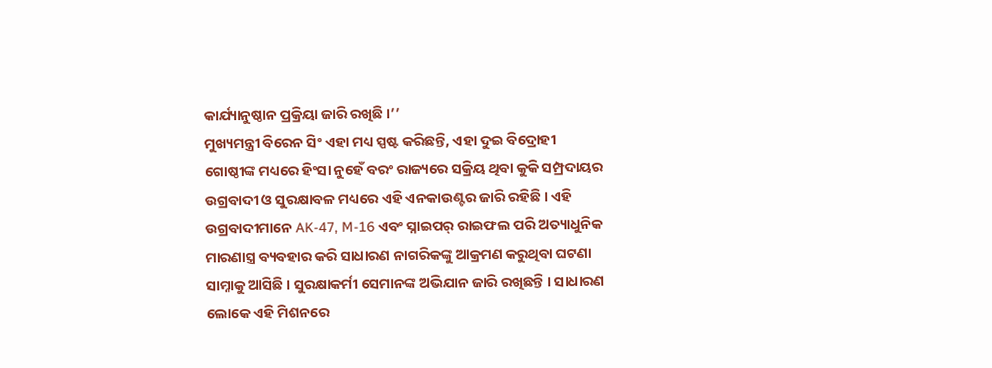କାର୍ଯ୍ୟାନୁଷ୍ଠାନ ପ୍ରକ୍ରିୟା ଜାରି ରଖିଛି ।’’
ମୁଖ୍ୟମନ୍ତ୍ରୀ ବିରେନ ସିଂ ଏହା ମଧ୍ୟ ସ୍ପଷ୍ଟ କରିଛନ୍ତି, ଏହା ଦୁଇ ବିଦ୍ରୋହୀ ଗୋଷ୍ଠୀଙ୍କ ମଧ୍ୟରେ ହିଂସା ନୁହେଁ ବରଂ ରାଜ୍ୟରେ ସକ୍ରିୟ ଥିବା କୁକି ସମ୍ପ୍ରଦାୟର ଉଗ୍ରବାଦୀ ଓ ସୁରକ୍ଷାବଳ ମଧ୍ୟରେ ଏହି ଏନକାଉଣ୍ଟର ଜାରି ରହିଛି । ଏହି ଉଗ୍ରବାଦୀମାନେ AK-47, M-16 ଏବଂ ସ୍ନାଇପର୍ ରାଇଫଲ ପରି ଅତ୍ୟାଧୁନିକ ମାରଣାସ୍ତ୍ର ବ୍ୟବହାର କରି ସାଧାରଣ ନାଗରିକଙ୍କୁ ଆକ୍ରମଣ କରୁଥିବା ଘଟଣା ସାମ୍ନାକୁ ଆସିଛି । ସୁରକ୍ଷାକର୍ମୀ ସେମାନଙ୍କ ଅଭିଯାନ ଜାରି ରଖିଛନ୍ତି । ସାଧାରଣ ଲୋକେ ଏହି ମିଶନରେ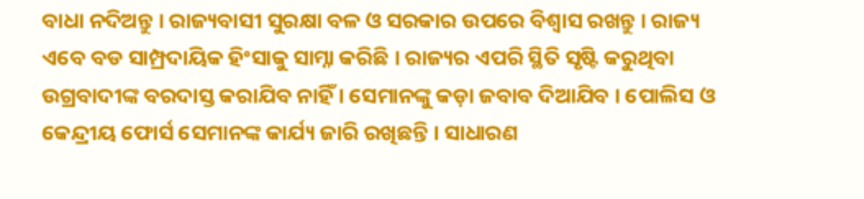ବାଧା ନଦିଅନ୍ତୁ । ରାଜ୍ୟବାସୀ ସୁରକ୍ଷା ବଳ ଓ ସରକାର ଉପରେ ବିଶ୍ବାସ ରଖନ୍ତୁ । ରାଜ୍ୟ ଏବେ ବଡ ସାମ୍ପ୍ରଦାୟିକ ହିଂସାକୁ ସାମ୍ନା କରିଛି । ରାଜ୍ୟର ଏପରି ସ୍ଥିତି ସୃଷ୍ଟି କରୁଥିବା ଉଗ୍ରବାଦୀଙ୍କ ବରଦାସ୍ତ କରାଯିବ ନାହିଁ । ସେମାନଙ୍କୁ କଡ଼ା ଜବାବ ଦିଆଯିବ । ପୋଲିସ ଓ କେନ୍ଦ୍ରୀୟ ଫୋର୍ସ ସେମାନଙ୍କ କାର୍ଯ୍ୟ ଜାରି ରଖିଛନ୍ତି । ସାଧାରଣ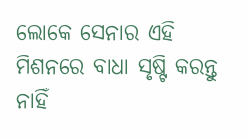ଲୋକେ ସେନାର ଏହି ମିଶନରେ ବାଧା ସୃଷ୍ଟି କରନ୍ତୁ ନାହିଁ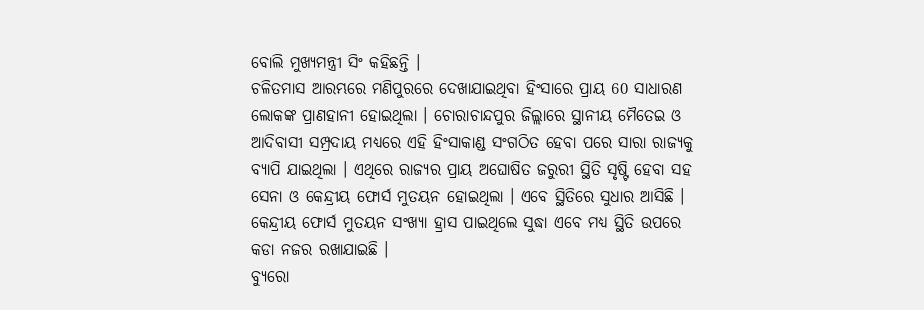ବୋଲି ମୁଖ୍ୟମନ୍ତ୍ରୀ ସିଂ କହିଛନ୍ତି ।
ଚଳିତମାସ ଆରମ୍ଭରେ ମଣିପୁରରେ ଦେଖାଯାଇଥିବା ହିଂସାରେ ପ୍ରାୟ 60 ସାଧାରଣ ଲୋକଙ୍କ ପ୍ରାଣହାନୀ ହୋଇଥିଲା । ଚୋରାଚାନ୍ଦପୁର ଜିଲ୍ଲାରେ ସ୍ଥାନୀୟ ମୈତେଇ ଓ ଆଦିବାସୀ ସମ୍ପ୍ରଦାୟ ମଧ୍ୟରେ ଏହି ହିଂସାକାଣ୍ଡ ସଂଗଠିତ ହେବା ପରେ ସାରା ରାଜ୍ୟକୁ ବ୍ୟାପି ଯାଇଥିଲା । ଏଥିରେ ରାଜ୍ୟର ପ୍ରାୟ ଅଘୋଷିତ ଜରୁରୀ ସ୍ଥିତି ସୃଷ୍ଟି ହେବା ସହ ସେନା ଓ କେନ୍ଦ୍ରୀୟ ଫୋର୍ସ ମୁତୟନ ହୋଇଥିଲା । ଏବେ ସ୍ଥିତିରେ ସୁଧାର ଆସିଛି । କେନ୍ଦ୍ରୀୟ ଫୋର୍ସ ମୁତୟନ ସଂଖ୍ୟା ହ୍ରାସ ପାଇଥିଲେ ସୁଦ୍ଧା ଏବେ ମଧ୍ୟ ସ୍ଥିତି ଉପରେ କଡା ନଜର ରଖାଯାଇଛି ।
ବ୍ୟୁରୋ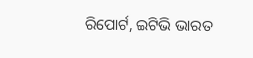ରିପୋର୍ଟ, ଇଟିଭି ଭାରତ